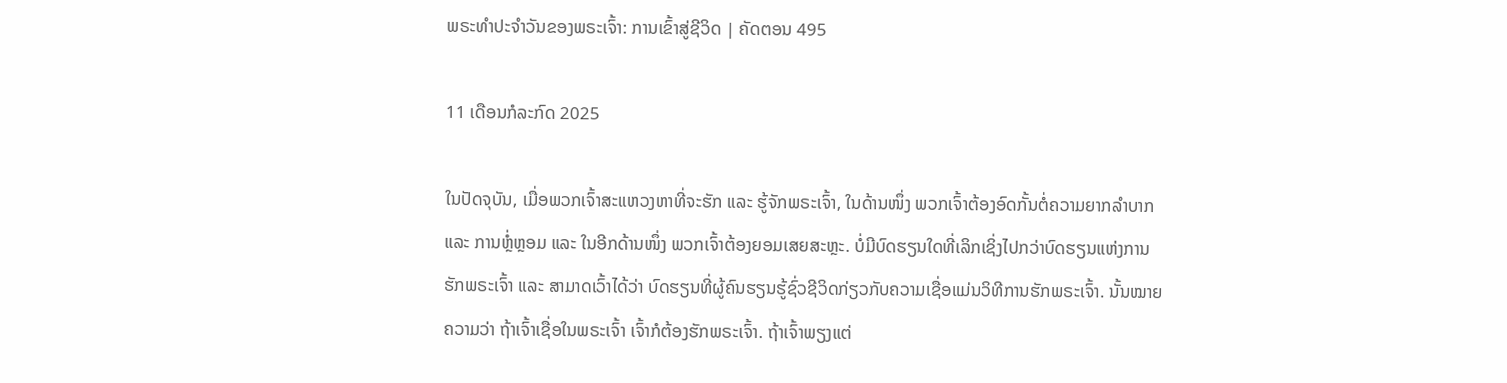ພຣະທຳປະຈຳວັນຂອງພຣະເຈົ້າ: ການເຂົ້າສູ່ຊີວິດ | ຄັດຕອນ 495

11 ເດືອນກໍລະກົດ 2025

ໃນປັດຈຸບັນ, ເມື່ອພວກເຈົ້າສະແຫວງຫາທີ່ຈະຮັກ ແລະ ຮູ້ຈັກພຣະເຈົ້າ, ໃນດ້ານໜຶ່ງ ພວກເຈົ້າຕ້ອງອົດກັ້ນຕໍ່ຄວາມຍາກລຳບາກ ແລະ ການຫຼໍ່ຫຼອມ ແລະ ໃນອີກດ້ານໜຶ່ງ ພວກເຈົ້າຕ້ອງຍອມເສຍສະຫຼະ. ບໍ່ມີບົດຮຽນໃດທີ່ເລິກເຊິ່ງໄປກວ່າບົດຮຽນແຫ່ງການຮັກພຣະເຈົ້າ ແລະ ສາມາດເວົ້າໄດ້ວ່າ ບົດຮຽນທີ່ຜູ້ຄົນຮຽນຮູ້ຊົ່ວຊີວິດກ່ຽວກັບຄວາມເຊື່ອແມ່ນວິທີການຮັກພຣະເຈົ້າ. ນັ້ນໝາຍຄວາມວ່າ ຖ້າເຈົ້າເຊື່ອໃນພຣະເຈົ້າ ເຈົ້າກໍຕ້ອງຮັກພຣະເຈົ້າ. ຖ້າເຈົ້າພຽງແຕ່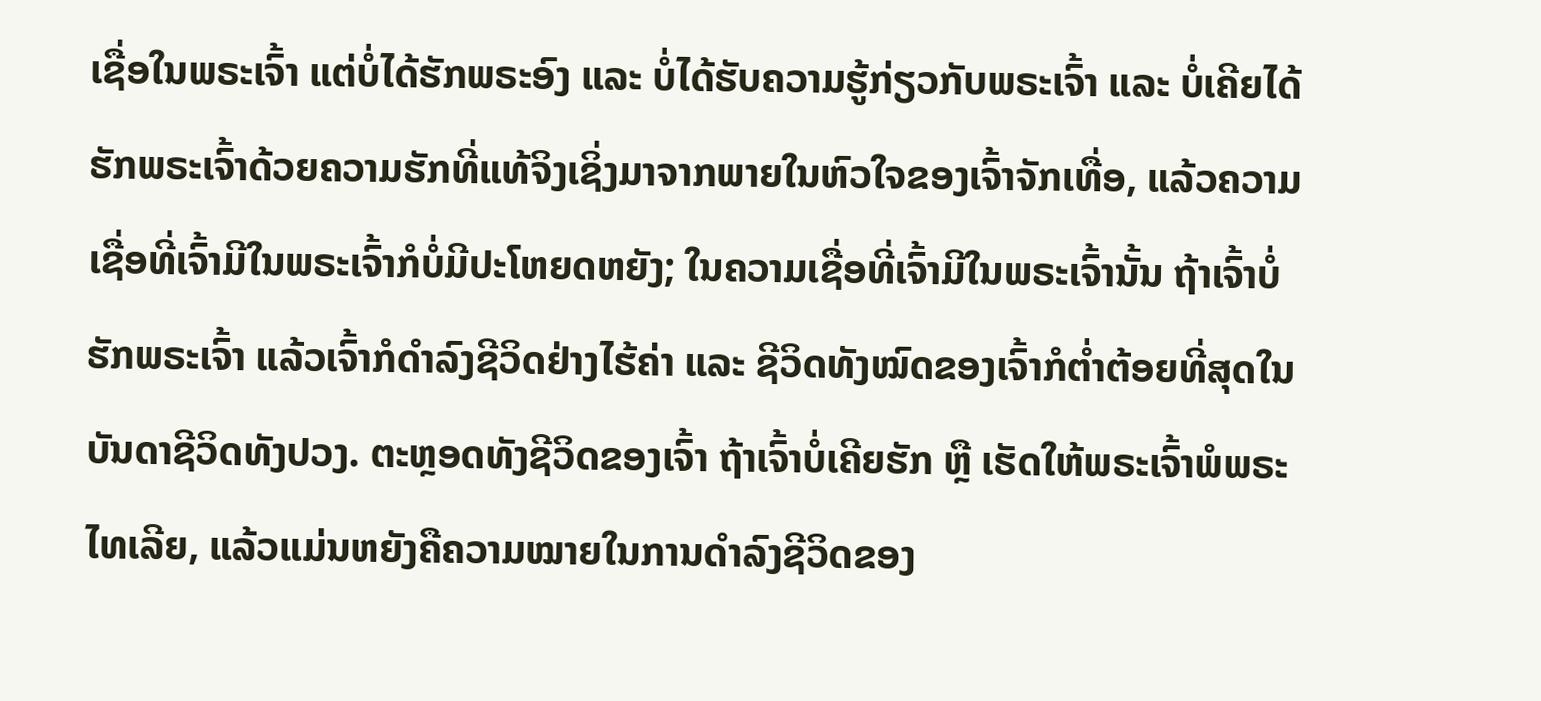ເຊື່ອໃນພຣະເຈົ້າ ແຕ່ບໍ່ໄດ້ຮັກພຣະອົງ ແລະ ບໍ່ໄດ້ຮັບຄວາມຮູ້ກ່ຽວກັບພຣະເຈົ້າ ແລະ ບໍ່ເຄີຍໄດ້ຮັກພຣະເຈົ້າດ້ວຍຄວາມຮັກທີ່ແທ້ຈິງເຊິ່ງມາຈາກພາຍໃນຫົວໃຈຂອງເຈົ້າຈັກເທື່ອ, ແລ້ວຄວາມເຊື່ອທີ່ເຈົ້າມີໃນພຣະເຈົ້າກໍບໍ່ມີປະໂຫຍດຫຍັງ; ໃນຄວາມເຊື່ອທີ່ເຈົ້າມີໃນພຣະເຈົ້ານັ້ນ ຖ້າເຈົ້າບໍ່ຮັກພຣະເຈົ້າ ແລ້ວເຈົ້າກໍດຳລົງຊີວິດຢ່າງໄຮ້ຄ່າ ແລະ ຊີວິດທັງໝົດຂອງເຈົ້າກໍຕໍ່າຕ້ອຍທີ່ສຸດໃນບັນດາຊີວິດທັງປວງ. ຕະຫຼອດທັງຊີວິດຂອງເຈົ້າ ຖ້າເຈົ້າບໍ່ເຄີຍຮັກ ຫຼື ເຮັດໃຫ້ພຣະເຈົ້າພໍພຣະໄທເລີຍ, ແລ້ວແມ່ນຫຍັງຄືຄວາມໝາຍໃນການດຳລົງຊີວິດຂອງ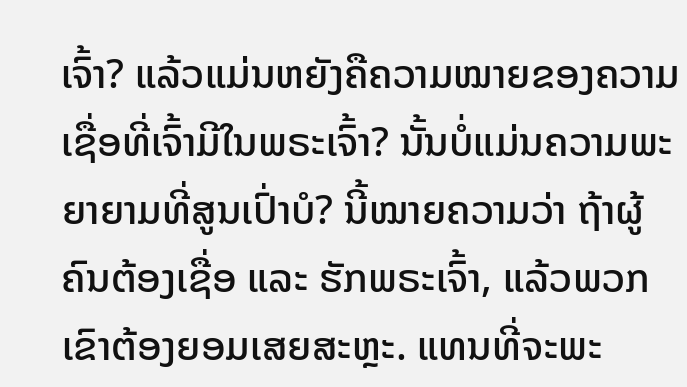ເຈົ້າ? ແລ້ວແມ່ນຫຍັງຄືຄວາມໝາຍຂອງຄວາມເຊື່ອທີ່ເຈົ້າມີໃນພຣະເຈົ້າ? ນັ້ນບໍ່ແມ່ນຄວາມພະຍາຍາມທີ່ສູນເປົ່າບໍ? ນີ້ໝາຍຄວາມວ່າ ຖ້າຜູ້ຄົນຕ້ອງເຊື່ອ ແລະ ຮັກພຣະເຈົ້າ, ແລ້ວພວກເຂົາຕ້ອງຍອມເສຍສະຫຼະ. ແທນທີ່ຈະພະ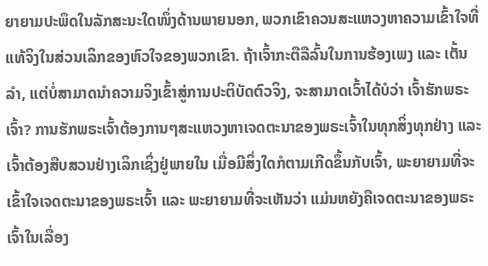ຍາຍາມປະພຶດໃນລັກສະນະໃດໜຶ່ງດ້ານພາຍນອກ, ພວກເຂົາຄວນສະແຫວງຫາຄວາມເຂົ້າໃຈທີ່ແທ້ຈິງໃນສ່ວນເລິກຂອງຫົວໃຈຂອງພວກເຂົາ. ຖ້າເຈົ້າກະຕືລືລົ້ນໃນການຮ້ອງເພງ ແລະ ເຕັ້ນລໍາ, ແຕ່ບໍ່ສາມາດນໍາຄວາມຈິງເຂົ້າສູ່ການປະຕິບັດຕົວຈິງ, ຈະສາມາດເວົ້າໄດ້ບໍວ່າ ເຈົ້າຮັກພຣະເຈົ້າ? ການຮັກພຣະເຈົ້າຕ້ອງການໆສະແຫວງຫາເຈດຕະນາຂອງພຣະເຈົ້າໃນທຸກສິ່ງທຸກຢ່າງ ແລະ ເຈົ້າຕ້ອງສືບສວນຢ່າງເລິກເຊິ່ງຢູ່ພາຍໃນ ເມື່ອມີສິ່ງໃດກໍຕາມເກີດຂຶ້ນກັບເຈົ້າ, ພະຍາຍາມທີ່ຈະເຂົ້າໃຈເຈດຕະນາຂອງພຣະເຈົ້າ ແລະ ພະຍາຍາມທີ່ຈະເຫັນວ່າ ແມ່ນຫຍັງຄືເຈດຕະນາຂອງພຣະເຈົ້າໃນເລື່ອງ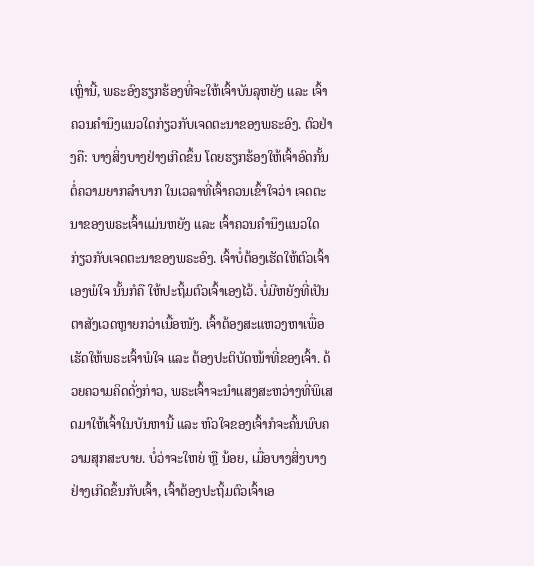ເຫຼົ່ານີ້, ພຣະອົງຮຽກຮ້ອງທີ່ຈະໃຫ້ເຈົ້າບັນລຸຫຍັງ ແລະ ເຈົ້າຄວນຄຳນຶງແນວໃດກ່ຽວກັບເຈດຕະນາຂອງພຣະອົງ. ຕົວຢ່າງຄື: ບາງສິ່ງບາງຢ່າງເກີດຂຶ້ນ ໂດຍຮຽກຮ້ອງໃຫ້ເຈົ້າອົດກັ້ນຕໍ່ຄວາມຍາກລຳບາກ ໃນເວລາທີ່ເຈົ້າຄວນເຂົ້າໃຈວ່າ ເຈດຕະນາຂອງພຣະເຈົ້າແມ່ນຫຍັງ ແລະ ເຈົ້າຄວນຄຳນຶງແນວໃດກ່ຽວກັບເຈດຕະນາຂອງພຣະອົງ. ເຈົ້າບໍ່ຕ້ອງເຮັດໃຫ້ຕົວເຈົ້າເອງພໍໃຈ ນັ້ນກໍຄື ໃຫ້ປະຖິ້ມຕົວເຈົ້າເອງໄວ້. ບໍ່ມີຫຍັງທີ່ເປັນຕາສັງເວດຫຼາຍກວ່າເນື້ອໜັງ. ເຈົ້າຕ້ອງສະແຫວງຫາເພື່ອເຮັດໃຫ້ພຣະເຈົ້າພໍໃຈ ແລະ ຕ້ອງປະຕິບັດໜ້າທີ່ຂອງເຈົ້າ. ດ້ວຍຄວາມຄິດດັ່ງກ່າວ, ພຣະເຈົ້າຈະນໍາແສງສະຫວ່າງທີ່ພິເສດມາໃຫ້ເຈົ້າໃນບັນຫານີ້ ແລະ ຫົວໃຈຂອງເຈົ້າກໍຈະຄົ້ນພົບຄວາມສຸກສະບາຍ. ບໍ່ວ່າຈະໃຫຍ່ ຫຼື ນ້ອຍ, ເມື່ອບາງສິ່ງບາງຢ່າງເກີດຂຶ້ນກັບເຈົ້າ, ເຈົ້າຕ້ອງປະຖິ້ມຕົວເຈົ້າເອ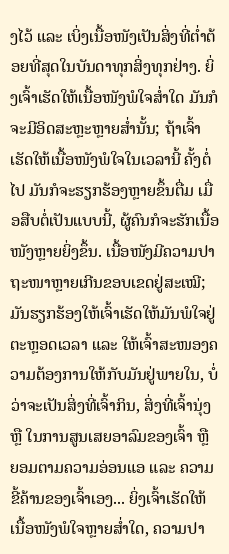ງໄວ້ ແລະ ເບິ່ງເນື້ອໜັງເປັນສິ່ງທີ່ຕໍ່າຕ້ອຍທີ່ສຸດໃນບັນດາທຸກສິ່ງທຸກຢ່າງ. ຍິ່ງເຈົ້າເຮັດໃຫ້ເນື້ອໜັງພໍໃຈສໍ່າໃດ ມັນກໍຈະມີອິດສະຫຼະຫຼາຍສໍ່ານັ້ນ; ຖ້າເຈົ້າເຮັດໃຫ້ເນື້ອໜັງພໍໃຈໃນເວລານີ້ ຄັ້ງຕໍ່ໄປ ມັນກໍຈະຮຽກຮ້ອງຫຼາຍຂຶ້ນຕື່ມ ເມື່ອສືບຕໍ່ເປັນແບບນີ້, ຜູ້ຄົນກໍຈະຮັກເນື້ອໜັງຫຼາຍຍິ່ງຂຶ້ນ. ເນື້ອໜັງມີຄວາມປາຖະໜາຫຼາຍເກີນຂອບເຂດຢູ່ສະເໝີ; ມັນຮຽກຮ້ອງໃຫ້ເຈົ້າເຮັດໃຫ້ມັນພໍໃຈຢູ່ຕະຫຼອດເວລາ ແລະ ໃຫ້ເຈົ້າສະໜອງຄວາມຕ້ອງການໃຫ້ກັບມັນຢູ່ພາຍໃນ, ບໍ່ວ່າຈະເປັນສິ່ງທີ່ເຈົ້າກິນ, ສິ່ງທີ່ເຈົ້ານຸ່ງ ຫຼື ໃນການສູນເສຍອາລົມຂອງເຈົ້າ ຫຼື ຍອມຕາມຄວາມອ່ອນແອ ແລະ ຄວາມຂີ້ຄ້ານຂອງເຈົ້າເອງ... ຍິ່ງເຈົ້າເຮັດໃຫ້ເນື້ອໜັງພໍໃຈຫຼາຍສໍ່າໃດ, ຄວາມປາ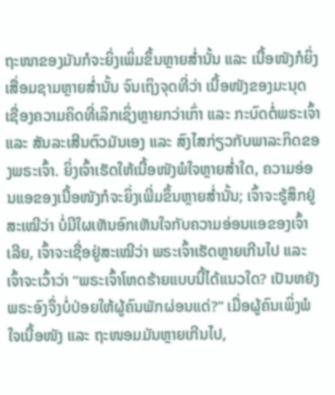ຖະໜາຂອງມັນກໍຈະຍິ່ງເພິ່ມຂຶ້ນຫຼາຍສໍ່ານັ້ນ ແລະ ເນື້ອໜັງກໍຍິ່ງເສື່ອມຊາມຫຼາຍສໍ່ານັ້ນ ຈົນເຖິງຈຸດທີ່ວ່າ ເນື້ອໜັງຂອງມະນຸດເຊື່ອງຄວາມຄິດທີ່ເລິກເຊິ່ງຫຼາຍກວ່າເກົ່າ ແລະ ກະບົດຕໍ່ພຣະເຈົ້າ ແລະ ສັນລະເສີນຕົວມັນເອງ ແລະ ສົງໄສກ່ຽວກັບພາລະກິດຂອງພຣະເຈົ້າ. ຍິ່ງເຈົ້າເຮັດໃຫ້ເນື້ອໜັງພໍໃຈຫຼາຍສໍ່າໃດ, ຄວາມອ່ອນແອຂອງເນື້ອໜັງກໍຈະຍິ່ງເພີ່ມຂຶ້ນຫຼາຍສໍ່ານັ້ນ; ເຈົ້າຈະຮູ້ສຶກຢູ່ສະເໝີວ່າ ບໍ່ມີໃຜເຫັນອົກເຫັນໃຈກັບຄວາມອ່ອນແອຂອງເຈົ້າເລີຍ, ເຈົ້າຈະເຊື່ອຢູ່ສະເໝີວ່າ ພຣະເຈົ້າເຮັດຫຼາຍເກີນໄປ ແລະ ເຈົ້າຈະເວົ້າວ່າ “ພຣະເຈົ້າໂຫດຮ້າຍແບບນີ້ໄດ້ແນວໃດ? ເປັນຫຍັງພຣະອົງຈຶ່ງບໍ່ປ່ອຍໃຫ້ຜູ້ຄົນພັກຜ່ອນແດ່?” ເມື່ອຜູ້ຄົນເພິ່ງພໍໃຈເນື້ອໜັງ ແລະ ຖະໜອມມັນຫຼາຍເກີນໄປ,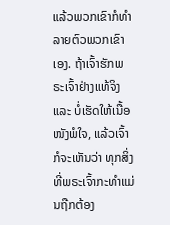ແລ້ວພວກເຂົາກໍທຳລາຍຕົວພວກເຂົາເອງ. ຖ້າເຈົ້າຮັກພຣະເຈົ້າຢ່າງແທ້ຈິງ ແລະ ບໍ່ເຮັດໃຫ້ເນື້ອໜັງພໍໃຈ, ແລ້ວເຈົ້າກໍຈະເຫັນວ່າ ທຸກສິ່ງທີ່ພຣະເຈົ້າກະທຳແມ່ນຖືກຕ້ອງ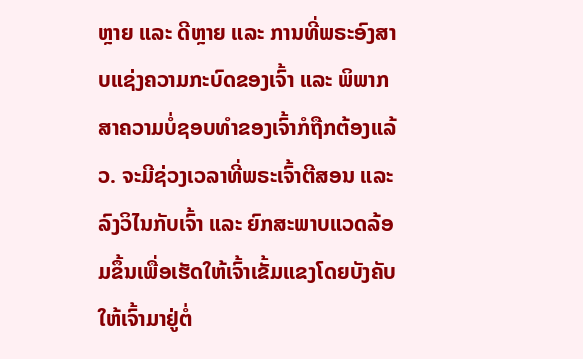ຫຼາຍ ແລະ ດີຫຼາຍ ແລະ ການທີ່ພຣະອົງສາບແຊ່ງຄວາມກະບົດຂອງເຈົ້າ ແລະ ພິພາກສາຄວາມບໍ່ຊອບທຳຂອງເຈົ້າກໍຖືກຕ້ອງແລ້ວ. ຈະມີຊ່ວງເວລາທີ່ພຣະເຈົ້າຕີສອນ ແລະ ລົງວິໄນກັບເຈົ້າ ແລະ ຍົກສະພາບແວດລ້ອມຂຶ້ນເພື່ອເຮັດໃຫ້ເຈົ້າເຂັ້ມແຂງໂດຍບັງຄັບໃຫ້ເຈົ້າມາຢູ່ຕໍ່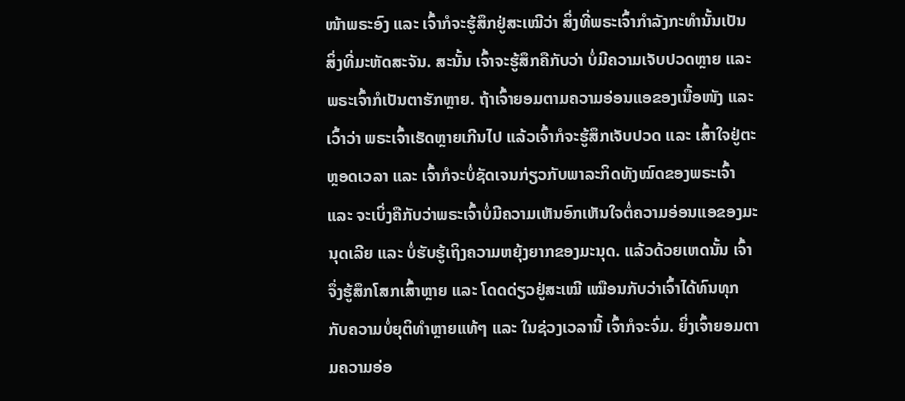ໜ້າພຣະອົງ ແລະ ເຈົ້າກໍຈະຮູ້ສຶກຢູ່ສະເໝີວ່າ ສິ່ງທີ່ພຣະເຈົ້າກຳລັງກະທຳນັ້ນເປັນສິ່ງທີ່ມະຫັດສະຈັນ. ສະນັ້ນ ເຈົ້າຈະຮູ້ສຶກຄືກັບວ່າ ບໍ່ມີຄວາມເຈັບປວດຫຼາຍ ແລະ ພຣະເຈົ້າກໍເປັນຕາຮັກຫຼາຍ. ຖ້າເຈົ້າຍອມຕາມຄວາມອ່ອນແອຂອງເນື້ອໜັງ ແລະ ເວົ້າວ່າ ພຣະເຈົ້າເຮັດຫຼາຍເກີນໄປ ແລ້ວເຈົ້າກໍຈະຮູ້ສຶກເຈັບປວດ ແລະ ເສົ້າໃຈຢູ່ຕະຫຼອດເວລາ ແລະ ເຈົ້າກໍຈະບໍ່ຊັດເຈນກ່ຽວກັບພາລະກິດທັງໝົດຂອງພຣະເຈົ້າ ແລະ ຈະເບິ່ງຄືກັບວ່າພຣະເຈົ້າບໍ່ມີຄວາມເຫັນອົກເຫັນໃຈຕໍ່ຄວາມອ່ອນແອຂອງມະນຸດເລີຍ ແລະ ບໍ່ຮັບຮູ້ເຖິງຄວາມຫຍຸ້ງຍາກຂອງມະນຸດ. ແລ້ວດ້ວຍເຫດນັ້ນ ເຈົ້າຈຶ່ງຮູ້ສຶກໂສກເສົ້າຫຼາຍ ແລະ ໂດດດ່ຽວຢູ່ສະເໝີ ເໝືອນກັບວ່າເຈົ້າໄດ້ທົນທຸກກັບຄວາມບໍ່ຍຸຕິທຳຫຼາຍແທ້ໆ ແລະ ໃນຊ່ວງເວລານີ້ ເຈົ້າກໍຈະຈົ່ມ. ຍິ່ງເຈົ້າຍອມຕາມຄວາມອ່ອ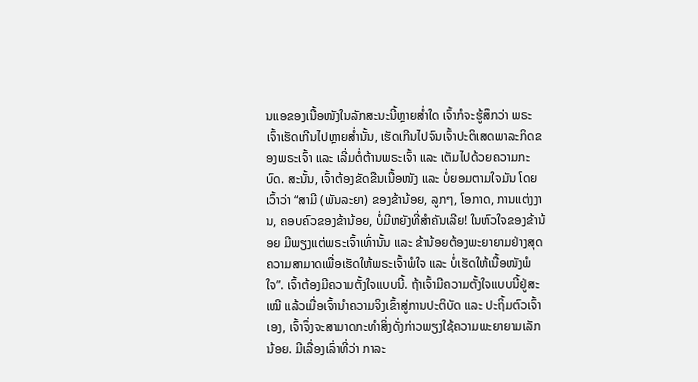ນແອຂອງເນື້ອໜັງໃນລັກສະນະນີ້ຫຼາຍສໍ່າໃດ ເຈົ້າກໍຈະຮູ້ສຶກວ່າ ພຣະເຈົ້າເຮັດເກີນໄປຫຼາຍສໍ່ານັ້ນ, ເຮັດເກີນໄປຈົນເຈົ້າປະຕິເສດພາລະກິດຂອງພຣະເຈົ້າ ແລະ ເລີ່ມຕໍ່ຕ້ານພຣະເຈົ້າ ແລະ ເຕັມໄປດ້ວຍຄວາມກະບົດ. ສະນັ້ນ, ເຈົ້າຕ້ອງຂັດຂືນເນື້ອໜັງ ແລະ ບໍ່ຍອມຕາມໃຈມັນ ໂດຍເວົ້າວ່າ “ສາມີ (ພັນລະຍາ) ຂອງຂ້ານ້ອຍ, ລູກໆ, ໂອກາດ, ການແຕ່ງງານ, ຄອບຄົວຂອງຂ້ານ້ອຍ, ບໍ່ມີຫຍັງທີ່ສຳຄັນເລີຍ! ໃນຫົວໃຈຂອງຂ້ານ້ອຍ ມີພຽງແຕ່ພຣະເຈົ້າເທົ່ານັ້ນ ແລະ ຂ້ານ້ອຍຕ້ອງພະຍາຍາມຢ່າງສຸດຄວາມສາມາດເພື່ອເຮັດໃຫ້ພຣະເຈົ້າພໍໃຈ ແລະ ບໍ່ເຮັດໃຫ້ເນື້ອໜັງພໍໃຈ”. ເຈົ້າຕ້ອງມີຄວາມຕັ້ງໃຈແບບນີ້. ຖ້າເຈົ້າມີຄວາມຕັ້ງໃຈແບບນີ້ຢູ່ສະເໝີ ແລ້ວເມື່ອເຈົ້ານໍາຄວາມຈິງເຂົ້າສູ່ການປະຕິບັດ ແລະ ປະຖິ້ມຕົວເຈົ້າເອງ, ເຈົ້າຈຶ່ງຈະສາມາດກະທຳສິ່ງດັ່ງກ່າວພຽງໃຊ້ຄວາມພະຍາຍາມເລັກນ້ອຍ. ມີເລື່ອງເລົ່າທີ່ວ່າ ກາລະ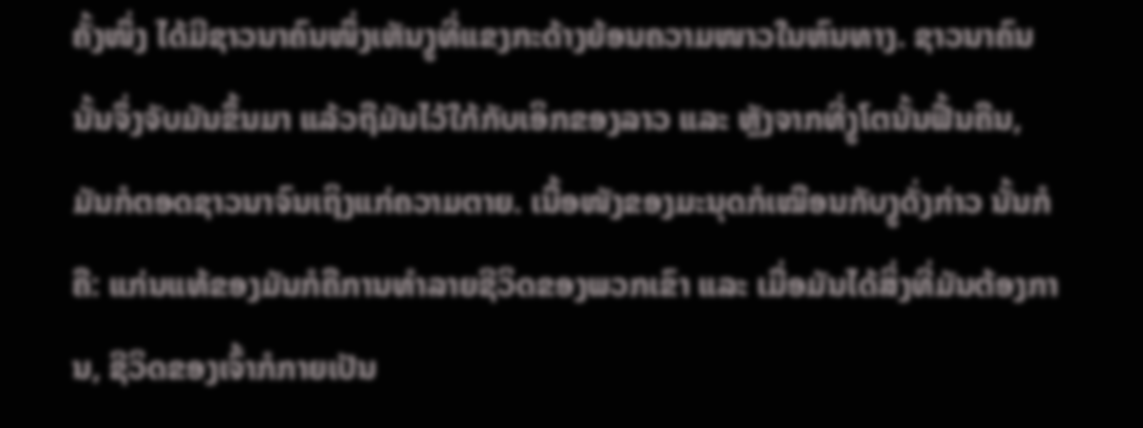ຄັ້ງໜຶ່ງ ໄດ້ມີຊາວນາຄົນໜຶ່ງເຫັນງູທີ່ແຂງກະດ້າງຍ້ອນຄວາມໜາວໃນຫົນທາງ. ຊາວນາຄົນນັ້ນຈຶ່ງຈັບມັນຂຶ້ນມາ ແລ້ວຖືມັນໄວ້ໃກ້ກັບເອິກຂອງລາວ ແລະ ຫຼັງຈາກທີ່ງູໂຕນັ້ນຟື້ນຄືນ, ມັນກໍຕອດຊາວນາຈົນເຖິງແກ່ຄວາມຕາຍ. ເນື້ອໜັງຂອງມະນຸດກໍເໝືອນກັບງູດັ່ງກ່າວ ນັ້ນກໍຄື: ແກ່ນແທ້ຂອງມັນກໍຄືການທຳລາຍຊີວິດຂອງພວກເຂົາ ແລະ ເມື່ອມັນໄດ້ສິ່ງທີ່ມັນຕ້ອງການ, ຊີວິດຂອງເຈົ້າກໍກາຍເປັນ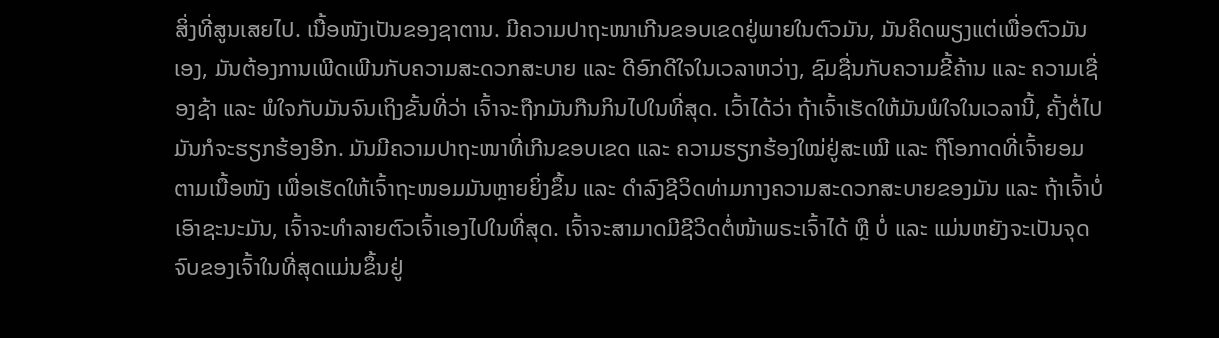ສິ່ງທີ່ສູນເສຍໄປ. ເນື້ອໜັງເປັນຂອງຊາຕານ. ມີຄວາມປາຖະໜາເກີນຂອບເຂດຢູ່ພາຍໃນຕົວມັນ, ມັນຄິດພຽງແຕ່ເພື່ອຕົວມັນເອງ, ມັນຕ້ອງການເພີດເພີນກັບຄວາມສະດວກສະບາຍ ແລະ ດີອົກດີໃຈໃນເວລາຫວ່າງ, ຊົມຊື່ນກັບຄວາມຂີ້ຄ້ານ ແລະ ຄວາມເຊື່ອງຊ້າ ແລະ ພໍໃຈກັບມັນຈົນເຖິງຂັ້ນທີ່ວ່າ ເຈົ້າຈະຖືກມັນກືນກິນໄປໃນທີ່ສຸດ. ເວົ້າໄດ້ວ່າ ຖ້າເຈົ້າເຮັດໃຫ້ມັນພໍໃຈໃນເວລານີ້, ຄັ້ງຕໍ່ໄປ ມັນກໍຈະຮຽກຮ້ອງອີກ. ມັນມີຄວາມປາຖະໜາທີ່ເກີນຂອບເຂດ ແລະ ຄວາມຮຽກຮ້ອງໃໝ່ຢູ່ສະເໝີ ແລະ ຖືໂອກາດທີ່ເຈົ້າຍອມຕາມເນື້ອໜັງ ເພື່ອເຮັດໃຫ້ເຈົ້າຖະໜອມມັນຫຼາຍຍິ່ງຂຶ້ນ ແລະ ດຳລົງຊີວິດທ່າມກາງຄວາມສະດວກສະບາຍຂອງມັນ ແລະ ຖ້າເຈົ້າບໍ່ເອົາຊະນະມັນ, ເຈົ້າຈະທຳລາຍຕົວເຈົ້າເອງໄປໃນທີ່ສຸດ. ເຈົ້າຈະສາມາດມີຊີວິດຕໍ່ໜ້າພຣະເຈົ້າໄດ້ ຫຼື ບໍ່ ແລະ ແມ່ນຫຍັງຈະເປັນຈຸດຈົບຂອງເຈົ້າໃນທີ່ສຸດແມ່ນຂຶ້ນຢູ່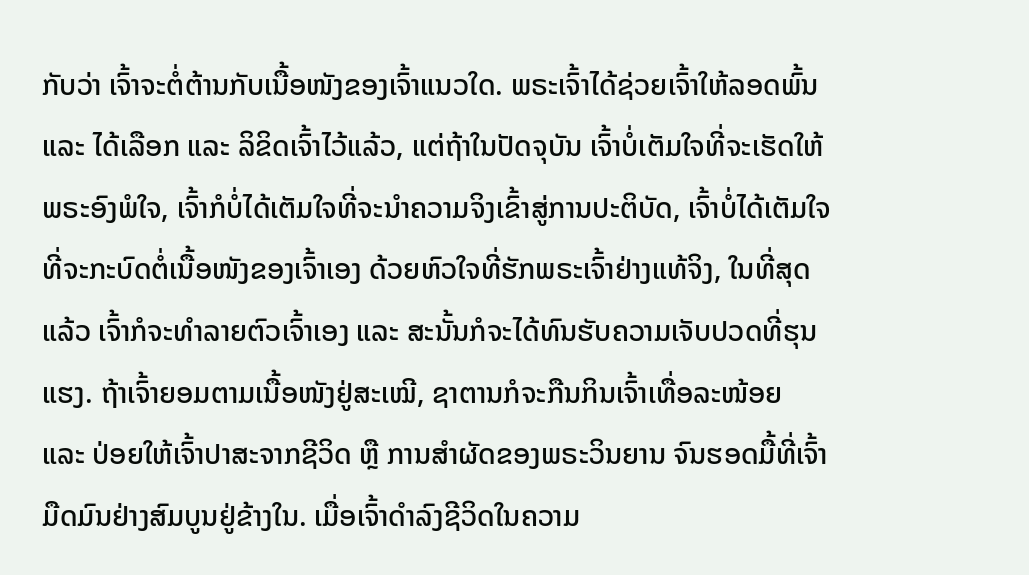ກັບວ່າ ເຈົ້າຈະຕໍ່ຕ້ານກັບເນື້ອໜັງຂອງເຈົ້າແນວໃດ. ພຣະເຈົ້າໄດ້ຊ່ວຍເຈົ້າໃຫ້ລອດພົ້ນ ແລະ ໄດ້ເລືອກ ແລະ ລິຂິດເຈົ້າໄວ້ແລ້ວ, ແຕ່ຖ້າໃນປັດຈຸບັນ ເຈົ້າບໍ່ເຕັມໃຈທີ່ຈະເຮັດໃຫ້ພຣະອົງພໍໃຈ, ເຈົ້າກໍບໍ່ໄດ້ເຕັມໃຈທີ່ຈະນໍາຄວາມຈິງເຂົ້າສູ່ການປະຕິບັດ, ເຈົ້າບໍ່ໄດ້ເຕັມໃຈທີ່ຈະກະບົດຕໍ່ເນື້ອໜັງຂອງເຈົ້າເອງ ດ້ວຍຫົວໃຈທີ່ຮັກພຣະເຈົ້າຢ່າງແທ້ຈິງ, ໃນທີ່ສຸດແລ້ວ ເຈົ້າກໍຈະທຳລາຍຕົວເຈົ້າເອງ ແລະ ສະນັ້ນກໍຈະໄດ້ທົນຮັບຄວາມເຈັບປວດທີ່ຮຸນແຮງ. ຖ້າເຈົ້າຍອມຕາມເນື້ອໜັງຢູ່ສະເໝີ, ຊາຕານກໍຈະກືນກິນເຈົ້າເທື່ອລະໜ້ອຍ ແລະ ປ່ອຍໃຫ້ເຈົ້າປາສະຈາກຊີວິດ ຫຼື ການສຳຜັດຂອງພຣະວິນຍານ ຈົນຮອດມື້ທີ່ເຈົ້າມືດມົນຢ່າງສົມບູນຢູ່ຂ້າງໃນ. ເມື່ອເຈົ້າດຳລົງຊີວິດໃນຄວາມ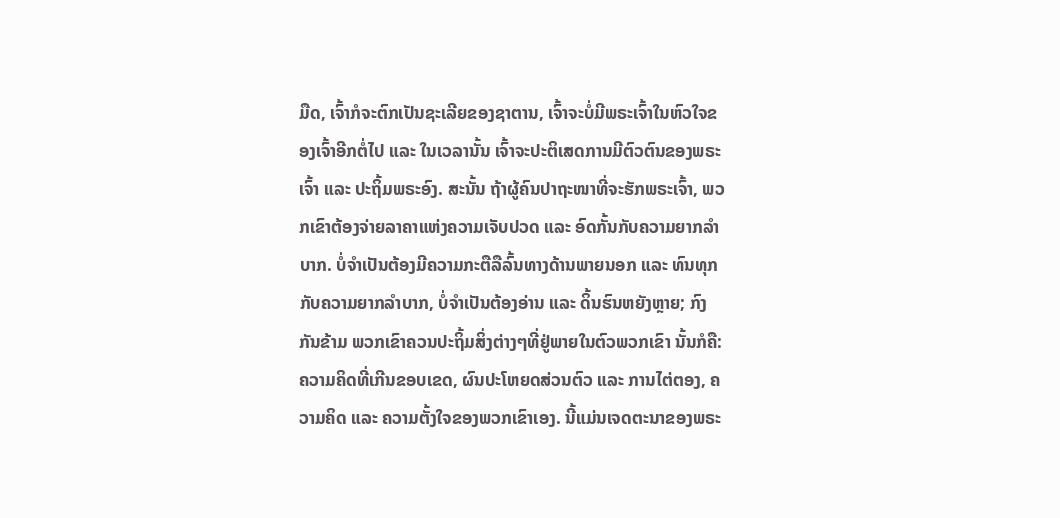ມືດ, ເຈົ້າກໍຈະຕົກເປັນຊະເລີຍຂອງຊາຕານ, ເຈົ້າຈະບໍ່ມີພຣະເຈົ້າໃນຫົວໃຈຂອງເຈົ້າອີກຕໍ່ໄປ ແລະ ໃນເວລານັ້ນ ເຈົ້າຈະປະຕິເສດການມີຕົວຕົນຂອງພຣະເຈົ້າ ແລະ ປະຖິ້ມພຣະອົງ. ສະນັ້ນ ຖ້າຜູ້ຄົນປາຖະໜາທີ່ຈະຮັກພຣະເຈົ້າ, ພວກເຂົາຕ້ອງຈ່າຍລາຄາແຫ່ງຄວາມເຈັບປວດ ແລະ ອົດກັ້ນກັບຄວາມຍາກລຳບາກ. ບໍ່ຈຳເປັນຕ້ອງມີຄວາມກະຕືລືລົ້ນທາງດ້ານພາຍນອກ ແລະ ທົນທຸກກັບຄວາມຍາກລຳບາກ, ບໍ່ຈໍາເປັນຕ້ອງອ່ານ ແລະ ດິ້ນຮົນຫຍັງຫຼາຍ; ກົງກັນຂ້າມ ພວກເຂົາຄວນປະຖິ້ມສິ່ງຕ່າງໆທີ່ຢູ່ພາຍໃນຕົວພວກເຂົາ ນັ້ນກໍຄື: ຄວາມຄິດທີ່ເກີນຂອບເຂດ, ຜົນປະໂຫຍດສ່ວນຕົວ ແລະ ການໄຕ່ຕອງ, ຄວາມຄິດ ແລະ ຄວາມຕັ້ງໃຈຂອງພວກເຂົາເອງ. ນີ້ແມ່ນເຈດຕະນາຂອງພຣະ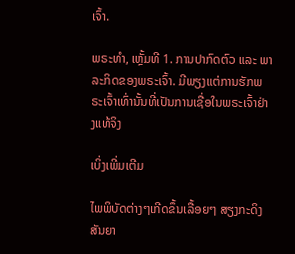ເຈົ້າ.

ພຣະທຳ, ເຫຼັ້ມທີ 1. ການປາກົດຕົວ ແລະ ພາລະກິດຂອງພຣະເຈົ້າ. ມີພຽງແຕ່ການຮັກພຣະເຈົ້າເທົ່ານັ້ນທີ່ເປັນການເຊື່ອໃນພຣະເຈົ້າຢ່າງແທ້ຈິງ

ເບິ່ງເພີ່ມເຕີມ

ໄພພິບັດຕ່າງໆເກີດຂຶ້ນເລື້ອຍໆ ສຽງກະດິງສັນຍາ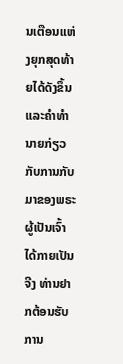ນເຕືອນແຫ່ງຍຸກສຸດທ້າຍໄດ້ດັງຂຶ້ນ ແລະຄໍາທໍານາຍກ່ຽວກັບການກັບມາຂອງພຣະຜູ້ເປັນເຈົ້າໄດ້ກາຍເປັນຈີງ ທ່ານຢາກຕ້ອນຮັບການ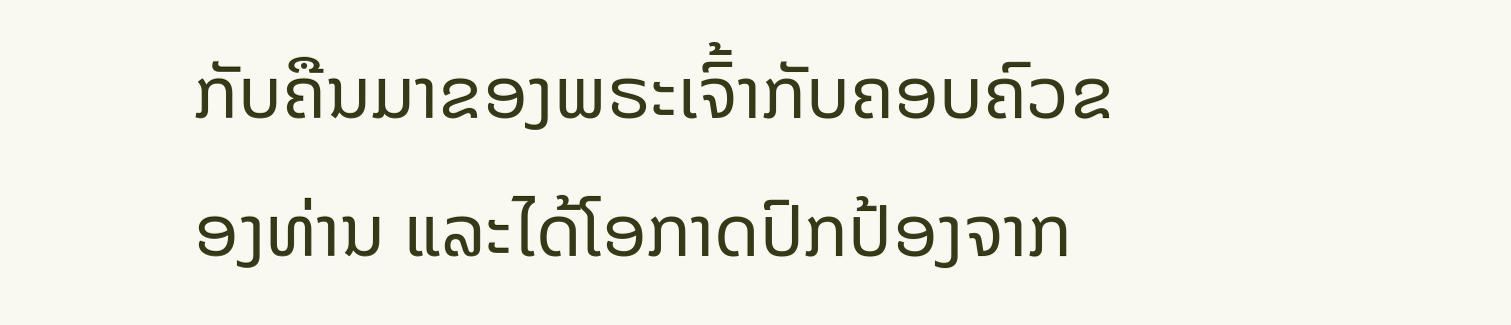ກັບຄືນມາຂອງພຣະເຈົ້າກັບຄອບຄົວຂອງທ່ານ ແລະໄດ້ໂອກາດປົກປ້ອງຈາກ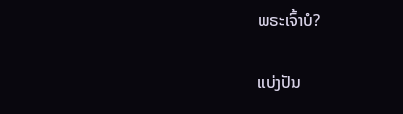ພຣະເຈົ້າບໍ?

ແບ່ງປັນ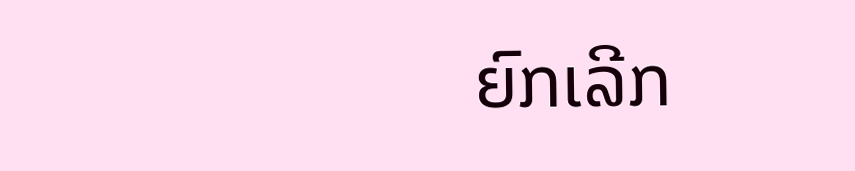ຍົກເລີກ